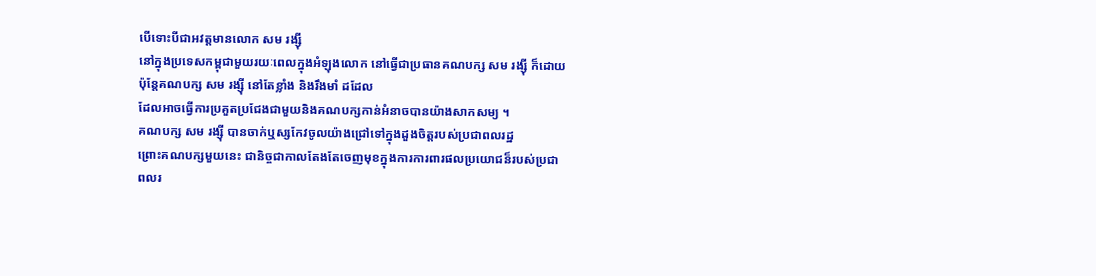បើទោះបីជាអវត្តមានលោក សម រង្ស៊ី
នៅក្នុងប្រទេសកម្ពុជាមួយរយៈពេលក្នុងអំឡុងលោក នៅធ្វើជាប្រធានគណបក្ស សម រង្ស៊ី ក៏ដោយ
ប៉ុន្តែគណបក្ស សម រង្ស៊ី នៅតែខ្លាំង និងរឹងមាំ ដដែល
ដែលអាចធ្វើការប្រគួតប្រជែងជាមួយនិងគណបក្សកាន់អំនាចបានយ៉ាងសាកសម្យ ។
គណបក្ស សម រង្ស៊ី បានចាក់ឬស្សកែវចូលយ៉ាងជ្រៅទៅក្នុងដួងចិត្តរបស់ប្រជាពលរដ្ឋ
ព្រោះគណបក្សមួយនេះ ជានិច្ចជាកាលតែងតែចេញមុខក្នុងការការពារផលប្រយោជន៏របស់ប្រជា
ពលរ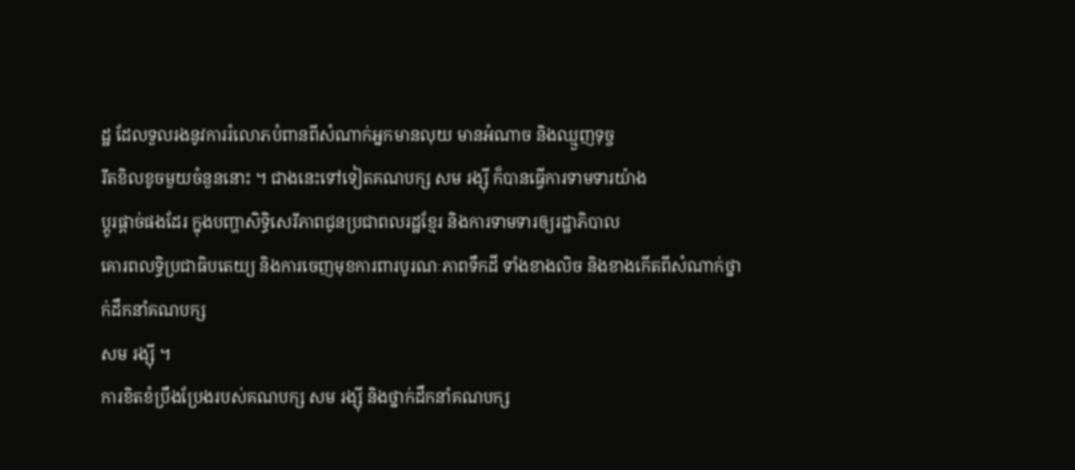ដ្ឋ ដែលទួលរងនូវការរំលោភបំពានពីសំណាក់អ្នកមានលុយ មានអំណាច និងឈ្មួញទុច្ច
រឹតខិលខូចមួយចំនួននោះ ។ ជាងនេះទៅទៀតគណបក្ស សម រង្ស៊ី ក៏បានធ្វើការទាមទារយ៉ាង
ប្តូរផ្តាច់ផងដែរ ក្នុងបញ្ហាសិទ្ធិសេរីភាពជូនប្រជាពលរដ្ឋខ្មែរ និងការទាមទារឲ្យរដ្ឋាភិបាល
គោរពលទ្ធិប្រជាធិបតេយ្យ និងការចេញមុខការពារបូរណៈភាពទឹកដី ទាំងខាងលិច និងខាងកើតពីសំណាក់ថ្នាក់ដឹកនាំគណបក្ស
សម រង្ស៊ី ។
ការខិតខំប្រឹងប្រែងរបស់គណបក្ស សម រង្ស៊ី និងថ្នាក់ដឹកនាំគណបក្ស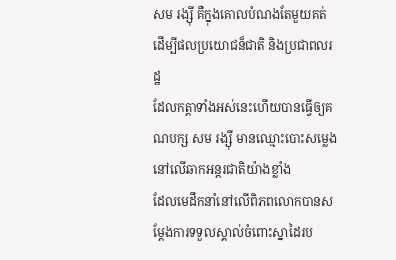សម រង្ស៊ី គឺក្នុងគោលបំណងតែមួយគត់ដើម្បីផលប្រយោជន៏ជាតិ និងប្រជាពលរដ្ឋ
ដែលកត្តាទាំងអស់នេះហើយបានធ្វើឲ្យគណបក្ស សម រង្ស៊ី មានឈ្មោះបោះសម្លេងនៅលើឆាកអន្តរជាតិយ៉ាងខ្លាំង
ដែលមេដឹកនាំនៅលើពិភពលោកបានសម្តែងការទទួលស្គាល់ចំពោះស្នាដៃរប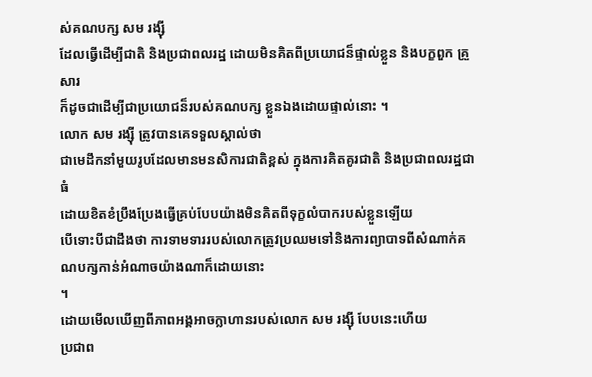ស់គណបក្ស សម រង្ស៊ី
ដែលធ្វើដើម្បីជាតិ និងប្រជាពលរដ្ឋ ដោយមិនគិតពីប្រយោជន៏ផ្ទាល់ខ្លួន និងបក្ខពួក គ្រួសារ
ក៏ដូចជាដើម្បីជាប្រយោជន៏របស់គណបក្ស ខ្លួនឯងដោយផ្ទាល់នោះ ។
លោក សម រង្ស៊ី ត្រូវបានគេទទួលស្គាល់ថា
ជាមេដឹកនាំមួយរូបដែលមានមនសិការជាតិខ្ពស់ ក្នុងការគិតគូរជាតិ និងប្រជាពលរដ្ឋជាធំ
ដោយខិតខំប្រឹងប្រែងធ្វើគ្រប់បែបយ៉ាងមិនគិតពីទុក្ខលំបាករបស់ខ្លួនឡើយ
បើទោះបីជាដឹងថា ការទាមទាររបស់លោកត្រូវប្រឈមទៅនិងការព្យាបាទពីសំណាក់គណបក្សកាន់អំណាចយ៉ាងណាក៏ដោយនោះ
។
ដោយមើលឃើញពីភាពអង្គអាចក្លាហានរបស់លោក សម រង្ស៊ី បែបនេះហើយ
ប្រជាព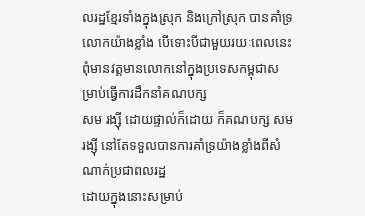លរដ្ឋខ្មែរទាំងក្នុងស្រុក និងក្រៅស្រុក បានគាំទ្រលោកយ៉ាងខ្លាំង បើទោះបីជាមួយរយៈពេលនេះពុំមានវត្តមានលោកនៅក្នុងប្រទេសកម្ពុជាសម្រាប់ធ្វើការដឹកនាំគណបក្ស
សម រង្ស៊ី ដោយផ្ទាល់ក៏ដោយ ក៏គណបក្ស សម រង្ស៊ី នៅតែទទួលបានការគាំទ្រយ៉ាងខ្លាំងពីសំណាក់ប្រជាពលរដ្ឋ
ដោយក្នុងនោះសម្រាប់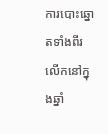ការបោះឆ្នោតទាំងពីរលើកនៅក្នុងឆ្នាំ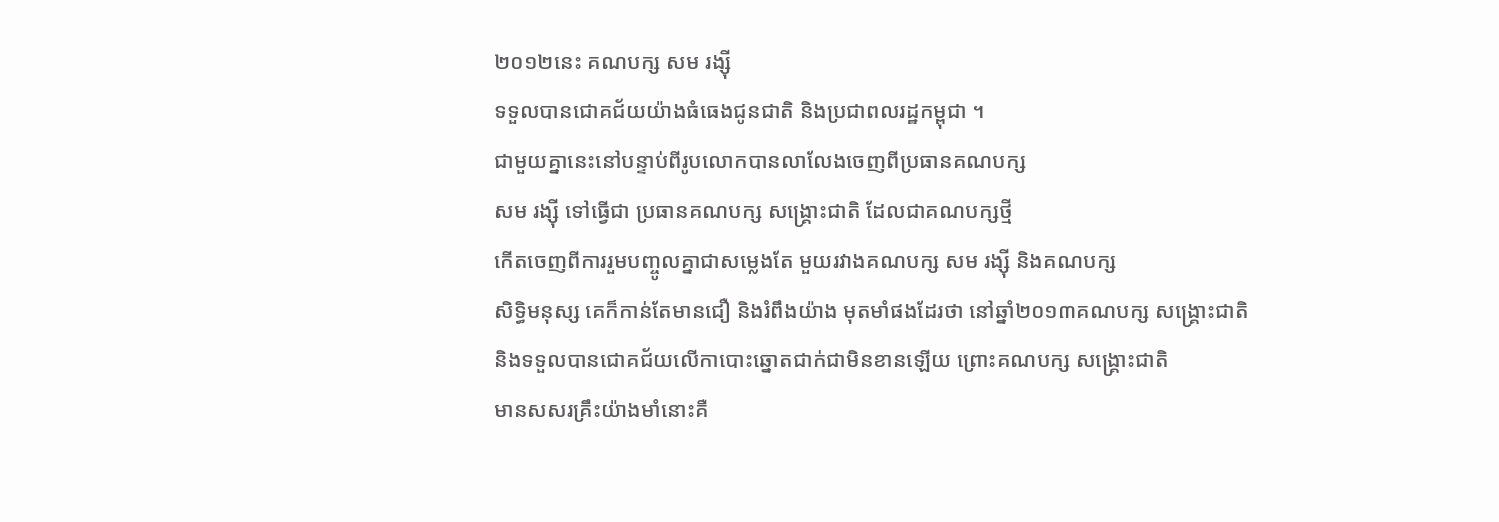២០១២នេះ គណបក្ស សម រង្ស៊ី
ទទួលបានជោគជ័យយ៉ាងធំធេងជូនជាតិ និងប្រជាពលរដ្ឋកម្ពុជា ។
ជាមួយគ្នានេះនៅបន្ទាប់ពីរូបលោកបានលាលែងចេញពីប្រធានគណបក្ស
សម រង្ស៊ី ទៅធ្វើជា ប្រធានគណបក្ស សង្គ្រោះជាតិ ដែលជាគណបក្សថ្មី
កើតចេញពីការរួមបញ្ចូលគ្នាជាសម្លេងតែ មួយរវាងគណបក្ស សម រង្ស៊ី និងគណបក្ស
សិទ្ធិមនុស្ស គេក៏កាន់តែមានជឿ និងរំពឹងយ៉ាង មុតមាំផងដែរថា នៅឆ្នាំ២០១៣គណបក្ស សង្គ្រោះជាតិ
និងទទួលបានជោគជ័យលើកាបោះឆ្នោតជាក់ជាមិនខានឡើយ ព្រោះគណបក្ស សង្គ្រោះជាតិ
មានសសរគ្រឹះយ៉ាងមាំនោះគឺ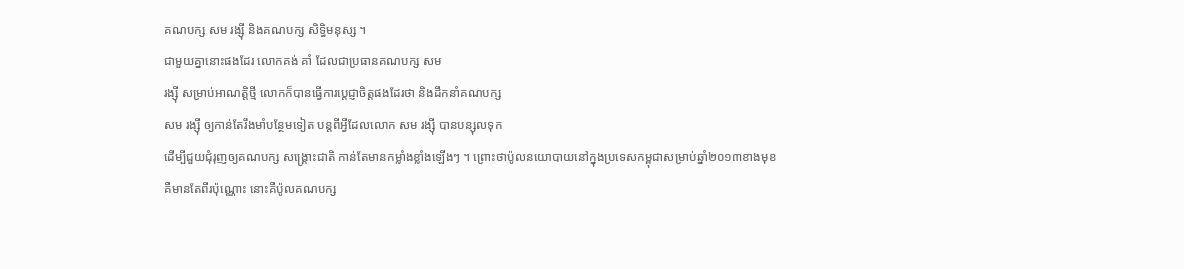គណបក្ស សម រង្ស៊ី និងគណបក្ស សិទ្ធិមនុស្ស ។
ជាមួយគ្នានោះផងដែរ លោកគង់ គាំ ដែលជាប្រធានគណបក្ស សម
រង្ស៊ី សម្រាប់អាណត្តិថ្មី លោកក៏បានធ្វើការប្តេជ្ញាចិត្តផងដែរថា និងដឹកនាំគណបក្ស
សម រង្ស៊ី ឲ្យកាន់តែរឹងមាំបន្ថែមទៀត បន្តពីអ្វីដែលលោក សម រង្ស៊ី បានបន្សុលទុក
ដើម្បីជួយជុំរុញឲ្យគណបក្ស សង្គ្រោះជាតិ កាន់តែមានកម្លាំងខ្លាំងឡើងៗ ។ ព្រោះថាប៉ូលនយោបាយនៅក្នុងប្រទេសកម្ពុជាសម្រាប់ឆ្នាំ២០១៣ខាងមុខ
គឺមានតែពីរប៉ុណ្ណោះ នោះគឺប៉ូលគណបក្ស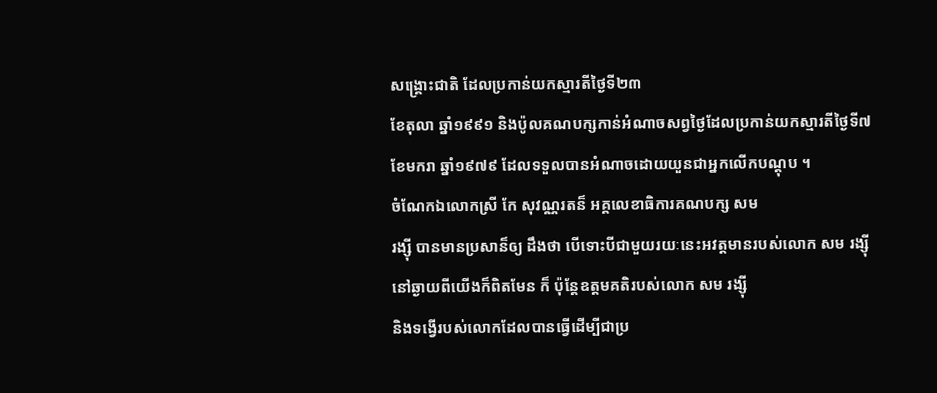សង្គ្រោះជាតិ ដែលប្រកាន់យកស្មារតីថ្ងៃទី២៣
ខែតុលា ឆ្នាំ១៩៩១ និងប៉ូលគណបក្សកាន់អំណាចសព្វថ្ងៃដែលប្រកាន់យកស្មារតីថ្ងៃទី៧
ខែមករា ឆ្នាំ១៩៧៩ ដែលទទួលបានអំណាចដោយយួនជាអ្នកលើកបណ្តុប ។
ចំណែកឯលោកស្រី កែ សុវណ្ណរតន៏ អគ្គលេខាធិការគណបក្ស សម
រង្ស៊ី បានមានប្រសាន៏ឲ្យ ដឹងថា បើទោះបីជាមួយរយៈនេះអវត្តមានរបស់លោក សម រង្ស៊ី
នៅឆ្ងាយពីយើងក៏ពិតមែន ក៏ ប៉ុន្តែឧត្តមគតិរបស់លោក សម រង្ស៊ី
និងទង្វើរបស់លោកដែលបានធ្វើដើម្បីជាប្រ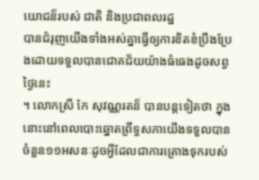យោជន៏របស់ ជាតិ និងប្រជាពលរដ្ឋ
បានជំរុញយើងទាំងអស់គ្នាធ្វើឲ្យការខិតខំប្រឹងប្រែងដោយទទួលបានជោគជ័យយ៉ាងធំធេងដូចសព្វថ្ងៃនេះ
។ លោកស្រី កែ សុវណ្ណរតន៏ បានបន្តទៀតថា ក្នុងនោះនៅពេលបោះឆ្នោតព្រឹទ្ធសភាយើងទទួលបានចំនួន១១អសនៈដូចអ្វីដែលជាការគ្រោងទុករបស់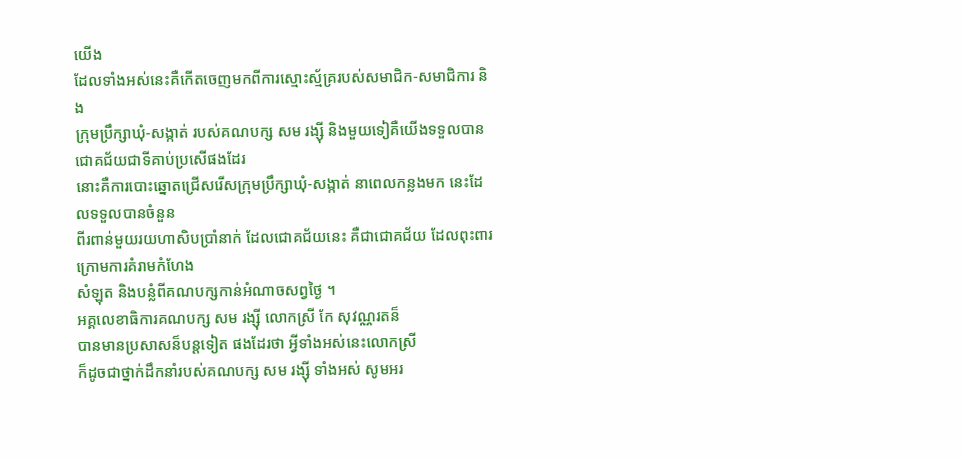យើង
ដែលទាំងអស់នេះគឺកើតចេញមកពីការស្មោះស្ម័គ្ររបស់សមាជិក-សមាជិការ និង
ក្រុមប្រឹក្សាឃុំ-សង្កាត់ របស់គណបក្ស សម រង្ស៊ី និងមួយទៀគឺយើងទទួលបានជោគជ័យជាទីគាប់ប្រសើផងដែរ
នោះគឺការបោះឆ្នោតជ្រើសរើសក្រុមប្រឹក្សាឃុំ-សង្កាត់ នាពេលកន្លងមក នេះដែលទទួលបានចំនួន
ពីរពាន់មួយរយហាសិបប្រាំនាក់ ដែលជោគជ័យនេះ គឺជាជោគជ័យ ដែលពុះពារក្រោមការគំរាមកំហែង
សំឡុត និងបន្លំពីគណបក្សកាន់អំណាចសព្វថ្ងៃ ។
អគ្គលេខាធិការគណបក្ស សម រង្ស៊ី លោកស្រី កែ សុវណ្ណរតន៏
បានមានប្រសាសន៏បន្តទៀត ផងដែរថា អ្វីទាំងអស់នេះលោកស្រី
ក៏ដូចជាថ្នាក់ដឹកនាំរបស់គណបក្ស សម រង្ស៊ី ទាំងអស់ សូមអរ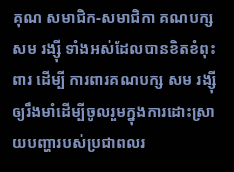គុណ សមាជិក-សមាជិកា គណបក្ស
សម រង្ស៊ី ទាំងអស់ដែលបានខិតខំពុះពារ ដើម្បី ការពារគណបក្ស សម រង្ស៊ី ឲ្យរឹងមាំដើម្បីចូលរួមក្នុងការដោះស្រាយបញ្ហារបស់ប្រជាពលរ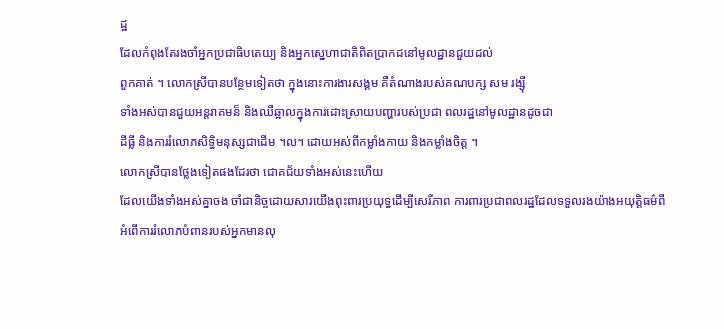ដ្ឋ
ដែលកំពុងតែរងចាំអ្នកប្រជាធិបតេយ្យ និងអ្នកស្នេហាជាតិពិតប្រាកដនៅមូលដ្ឋានជួយដល់
ពួកគាត់ ។ លោកស្រីបានបន្ថែមទៀតថា ក្នុងនោះការងារសង្គម គឺតំណាងរបស់គណបក្ស សម រង្ស៊ី
ទាំងអស់បានជួយអន្តរាគមន៏ និងឈឺឆ្អាលក្នុងការដោះស្រាយបញ្ហារបស់ប្រជា ពលរដ្ឋនៅមូលដ្ឋានដូចជា
ដីធ្លី និងការរំលោភសិទ្ធិមនុស្សជាដើម ។ល។ ដោយអស់ពីកម្លាំងកាយ និងកម្លាំងចិត្ត ។
លោកស្រីបានថ្លែងទៀតផងដែរថា ជោគជ័យទាំងអស់នេះហើយ
ដែលយើងទាំងអស់គ្នាចង ចាំជានិច្ចដោយសារយើងពុះពារប្រយុទ្ធដើម្បីសេរីភាព ការពារប្រជាពលរដ្ឋដែលទទួលរងយ៉ាងអយុត្តិធម៌ពី
អំពើការរំលោភបំពានរបស់អ្នកមានលុ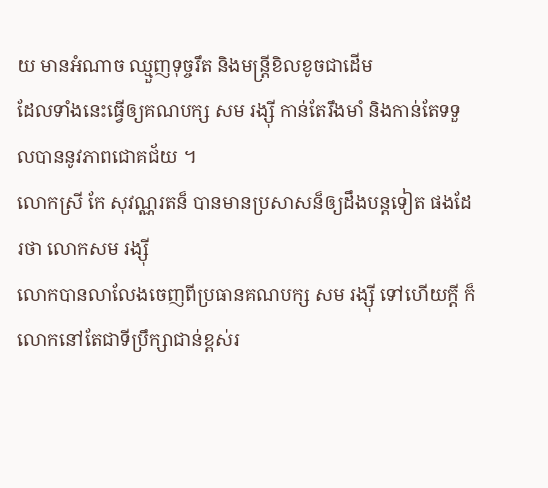យ មានអំណាច ឈ្មួញទុច្ចរឹត និងមន្រ្តីខិលខូចជាដើម
ដែលទាំងនេះធ្វើឲ្យគណបក្ស សម រង្ស៊ី កាន់តែរឹងមាំ និងកាន់តែទទួលបាននូវភាពជោគជ័យ ។
លោកស្រី កែ សុវណ្ណរតន៏ បានមានប្រសាសន៏ឲ្យដឹងបន្តទៀត ផងដែរថា លោកសម រង្ស៊ី
លោកបានលាលែងចេញពីប្រធានគណបក្ស សម រង្ស៊ី ទៅហើយក្តី ក៏លោកនៅតែជាទីប្រឹក្សាជាន់ខ្ពស់រ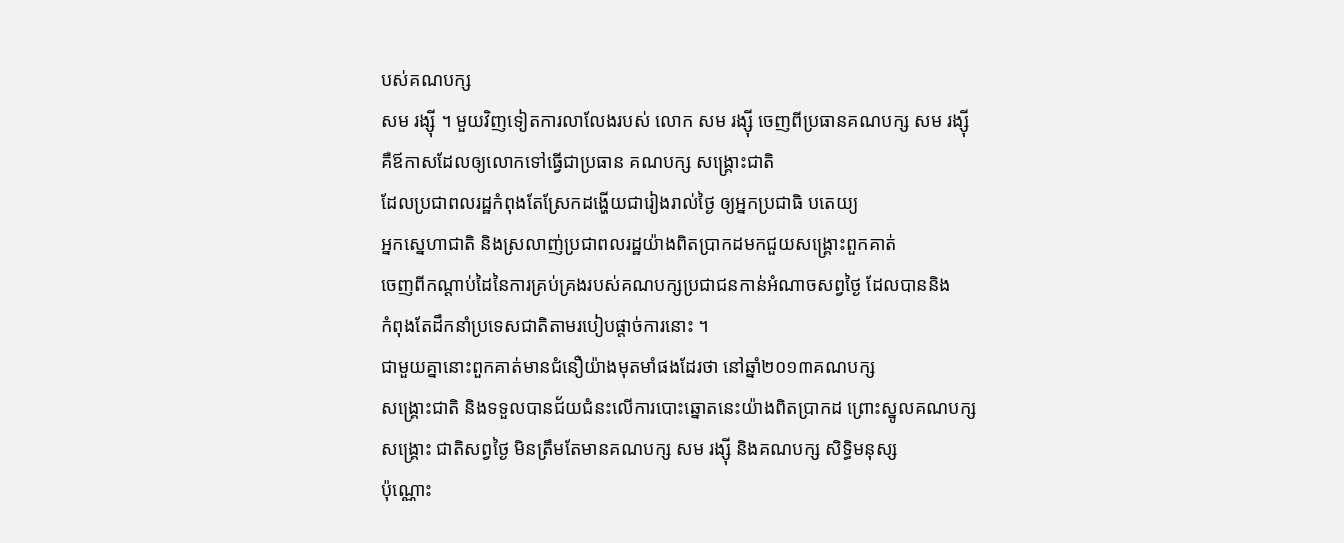បស់គណបក្ស
សម រង្ស៊ី ។ មួយវិញទៀតការលាលែងរបស់ លោក សម រង្ស៊ី ចេញពីប្រធានគណបក្ស សម រង្ស៊ី
គឺឪកាសដែលឲ្យលោកទៅធ្វើជាប្រធាន គណបក្ស សង្គ្រោះជាតិ
ដែលប្រជាពលរដ្ឋកំពុងតែស្រែកដង្ហើយជារៀងរាល់ថ្ងៃ ឲ្យអ្នកប្រជាធិ បតេយ្យ
អ្នកស្នេហាជាតិ និងស្រលាញ់ប្រជាពលរដ្ឋយ៉ាងពិតប្រាកដមកជួយសង្គ្រោះពួកគាត់
ចេញពីកណ្តាប់ដៃនៃការគ្រប់គ្រងរបស់គណបក្សប្រជាជនកាន់អំណាចសព្វថ្ងៃ ដែលបាននិង
កំពុងតែដឹកនាំប្រទេសជាតិតាមរបៀបផ្តាច់ការនោះ ។
ជាមួយគ្នានោះពួកគាត់មានជំនឿយ៉ាងមុតមាំផងដែរថា នៅឆ្នាំ២០១៣គណបក្ស
សង្គ្រោះជាតិ និងទទួលបានជ័យជំនះលើការបោះឆ្នោតនេះយ៉ាងពិតប្រាកដ ព្រោះស្នូលគណបក្ស
សង្គ្រោះ ជាតិសព្វថ្ងៃ មិនត្រឹមតែមានគណបក្ស សម រង្ស៊ី និងគណបក្ស សិទ្ធិមនុស្ស
ប៉ុណ្ណោះ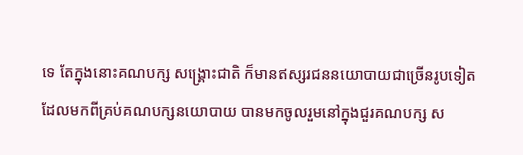ទេ តែក្នុងនោះគណបក្ស សង្គ្រោះជាតិ ក៏មានឥស្សរជននយោបាយជាច្រើនរូបទៀត
ដែលមកពីគ្រប់គណបក្សនយោបាយ បានមកចូលរួមនៅក្នុងជួរគណបក្ស ស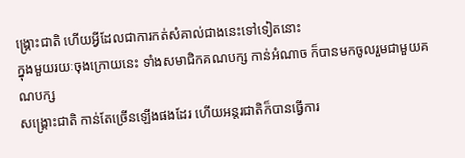ង្គ្រោះជាតិ ហើយអ្វីដែលជាការកត់សំគាល់ជាងនេះទៅទៀតនោះ
ក្នុងមួយរយៈចុងក្រោយនេះ ទាំងសមាជិកគណបក្ស កាន់អំណាច ក៏បានមកចូលរួមជាមួយគណបក្ស
សង្គ្រោះជាតិ កាន់តែច្រើនឡើងផងដែរ ហើយអន្តរជាតិក៏បានធ្វើការ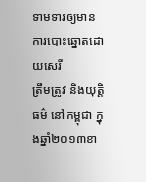ទាមទារឲ្យមានការបោះឆ្នោតដោយសេរី
ត្រឹមត្រូវ និងយុត្តិធម៌ នៅកម្ពុជា ក្នុងឆ្នាំ២០១៣ខា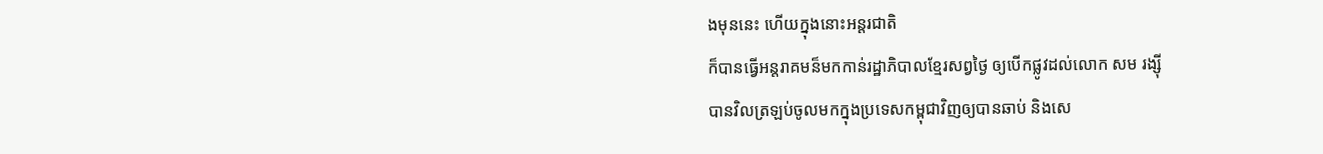ងមុននេះ ហើយក្នុងនោះអន្តរជាតិ
ក៏បានធ្វើអន្តរាគមន៏មកកាន់រដ្ឋាភិបាលខ្មែរសព្វថ្ងៃ ឲ្យបើកផ្លូវដល់លោក សម រង្ស៊ី
បានវិលត្រឡប់ចូលមកក្នុងប្រទេសកម្ពុជាវិញឲ្យបានឆាប់ និងសេ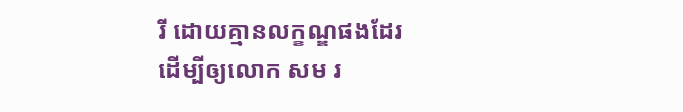រី ដោយគ្មានលក្ខណ្ឌផងដែរ
ដើម្បីឲ្យលោក សម រ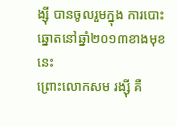ង្ស៊ី បានចូលរួមក្នុង ការបោះឆ្នោតនៅឆ្នាំ២០១៣ខាងមុខនេះ
ព្រោះលោកសម រង្ស៊ី គឺ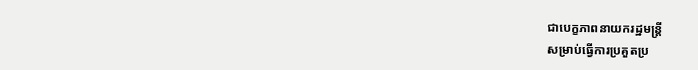ជាបេក្ខភាពនាយករដ្ឋមន្រ្តី
សម្រាប់ធ្វើការប្រគួតប្រ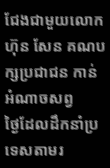ជែងជាមួយលោក ហ៊ុន សែន គណបក្សប្រជាជន កាន់អំណាចសព្វ
ថ្ងៃដែលដឹកនាំប្រទេសតាមរ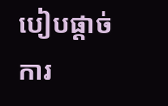បៀបផ្តាច់ការ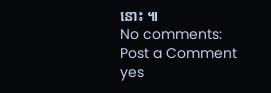នោះ ៕
No comments:
Post a Comment
yes